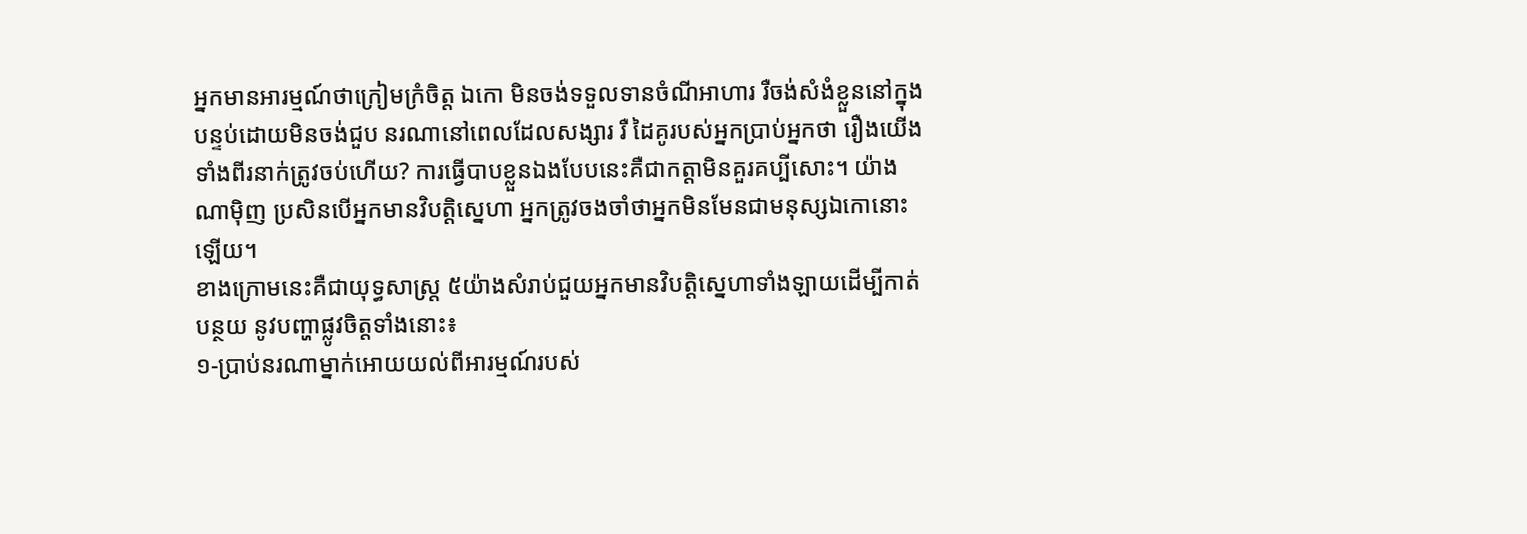អ្នកមានអារម្មណ៍ថាក្រៀមក្រំចិត្ត ឯកោ មិនចង់ទទួលទានចំណីអាហារ រឺចង់សំងំខ្លួននៅក្នុង
បន្ទប់ដោយមិនចង់ជួប នរណានៅពេលដែលសង្សារ រឺ ដៃគូរបស់អ្នកប្រាប់អ្នកថា រឿងយើង
ទាំងពីរនាក់ត្រូវចប់ហើយ? ការធ្វើបាបខ្លួនឯងបែបនេះគឺជាកត្តាមិនគួរគប្បីសោះ។ យ៉ាង
ណាម៉ិញ ប្រសិនបើអ្នកមានវិបត្តិស្នេហា អ្នកត្រូវចងចាំថាអ្នកមិនមែនជាមនុស្សឯកោនោះ
ឡើយ។
ខាងក្រោមនេះគឺជាយុទ្ធសាស្ត្រ ៥យ៉ាងសំរាប់ជួយអ្នកមានវិបត្តិស្នេហាទាំងឡាយដើម្បីកាត់
បន្ថយ នូវបញ្ហាផ្លូវចិត្តទាំងនោះ៖
១-ប្រាប់នរណាម្នាក់អោយយល់ពីអារម្មណ៍របស់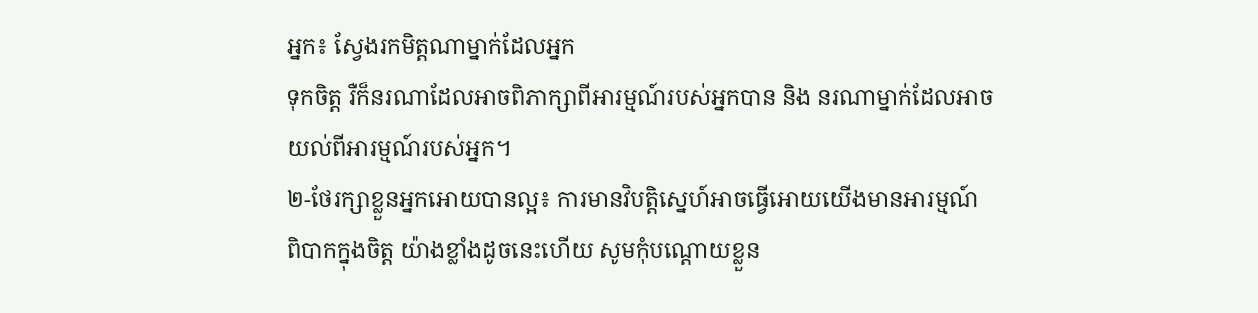អ្នក៖ ស្វែងរកមិត្តណាម្នាក់ដែលអ្នក
ទុកចិត្ត រឺក៏នរណាដែលអាចពិភាក្សាពីអារម្មណ៍របស់អ្នកបាន និង នរណាម្នាក់ដែលអាច
យល់ពីអារម្មណ៍របស់អ្នក។
២-ថែរក្សាខ្លួនអ្នកអោយបានល្អ៖ ការមានវិបត្តិស្នេហ៍អាចធ្វើអោយយើងមានអារម្មណ៍
ពិបាកក្នុងចិត្ត យ៉ាងខ្លាំងដូចនេះហើយ សូមកុំបណ្តោយខ្លួន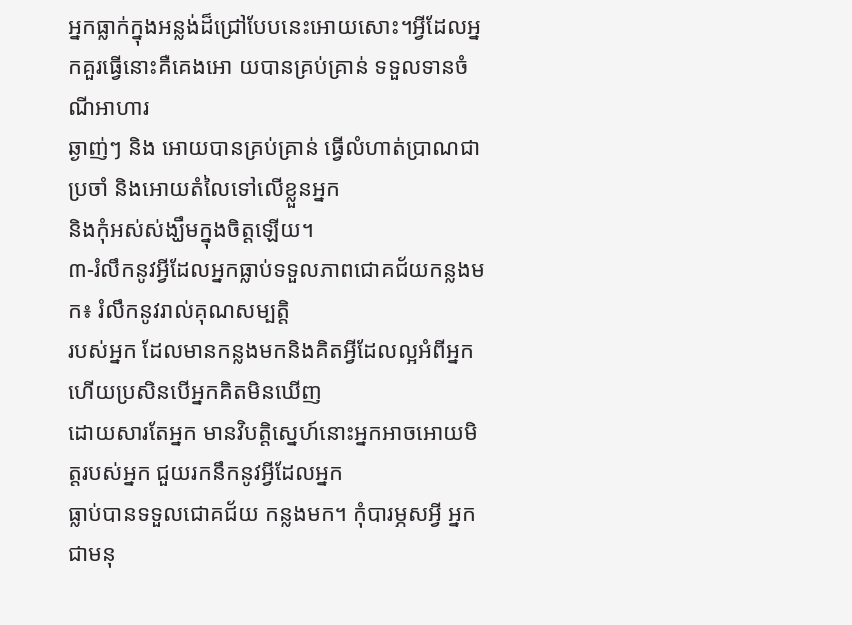អ្នកធ្លាក់ក្នុងអន្លង់ដ៏ជ្រៅបែបនេះអោយសោះ។អ្វីដែលអ្នកគួរធ្វើនោះគឺគេងអោ យបានគ្រប់គ្រាន់ ទទួលទានចំណីអាហារ
ឆ្ងាញ់ៗ និង អោយបានគ្រប់គ្រាន់ ធ្វើលំហាត់ប្រាណជាប្រចាំ និងអោយតំលៃទៅលើខ្លួនអ្នក
និងកុំអស់ស់ង្ឃឹមក្នុងចិត្តឡើយ។
៣-រំលឹកនូវអ្វីដែលអ្នកធ្លាប់ទទួលភាពជោគជ័យកន្លងមក៖ រំលឹកនូវរាល់គុណសម្បត្តិ
របស់អ្នក ដែលមានកន្លងមកនិងគិតអ្វីដែលល្អអំពីអ្នក ហើយប្រសិនបើអ្នកគិតមិនឃើញ
ដោយសារតែអ្នក មានវិបត្តិស្នេហ៍នោះអ្នកអាចអោយមិត្តរបស់អ្នក ជួយរកនឹកនូវអ្វីដែលអ្នក
ធ្លាប់បានទទួលជោគជ័យ កន្លងមក។ កុំបារម្ភសអ្វី អ្នកជាមនុ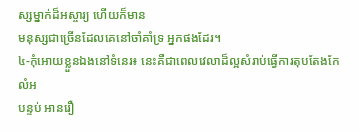ស្សម្នាក់ដ៏អស្ចារ្យ ហើយក៏មាន
មនុស្សជាច្រើនដែលគេនៅចាំគាំទ្រ អ្នកផងដែរ។
៤-កុំអោយខ្លួនឯងនៅទំនេរ៖ នេះគឺជាពេលវេលាដ៏ល្អសំរាប់ធ្វើការតុបតែងកែលំអ
បន្ទប់ អានរឿ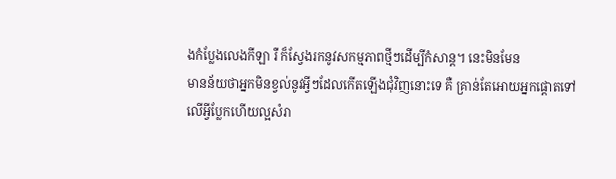ងកំប្លែងលេងកីឡា រឺ ក៏ស្វែងរកនូវសកម្មភាពថ្មីៗដើម្បីកំសាន្ត។ នេះមិនមែន
មានន័យថាអ្នកមិនខ្វល់នូវអ្វីៗដែលកើតឡើងជុំវិញនោះទេ គឺ គ្រាន់តែអោយអ្នកផ្តោតទៅ
លើអ្វីប្លែកហើយល្អសំរា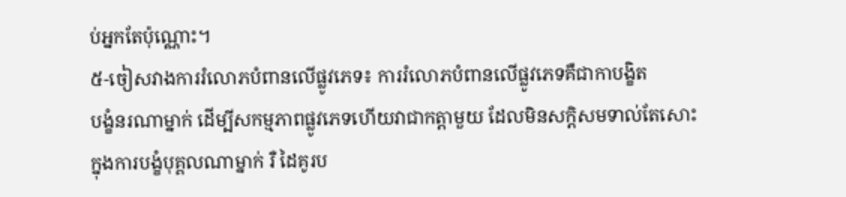ប់អ្នកតែប៉ុណ្ណោះ។
៥-ចៀសវាងការរំលោភបំពានលើផ្លូវភេទ៖ ការរំលោភបំពានលើផ្លូវភេទគឺជាកាបង្ខិត
បង្ខំនរណាម្នាក់ ដើម្បីសកម្មភាពផ្លូវភេទហើយវាជាកត្ដាមួយ ដែលមិនសក្តិសមទាល់តែសោះ
ក្នុងការបង្ខំបុគ្គលណាម្នាក់ រឺ ដៃគូរប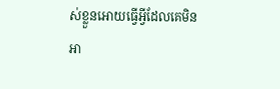ស់ខ្លួនអោយធ្វើអ្វីដែលគេមិនអា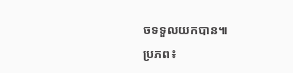ចទទួលយកបាន៕
ប្រភព៖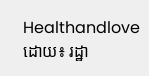Healthandlove
ដោយ៖ រដ្ឋា